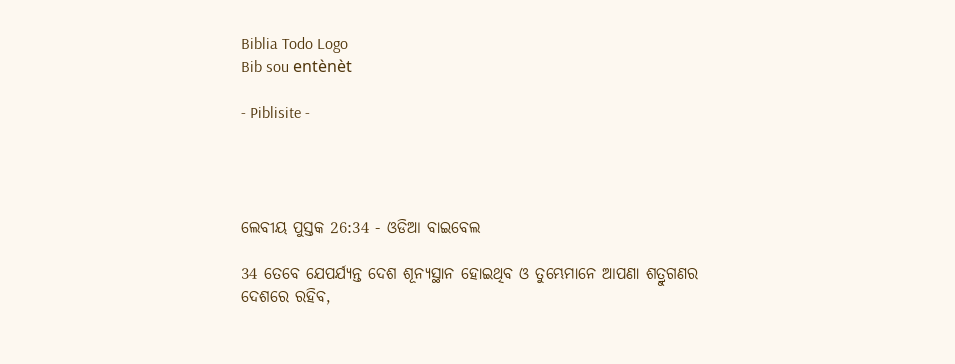Biblia Todo Logo
Bib sou entènèt

- Piblisite -




ଲେବୀୟ ପୁସ୍ତକ 26:34 - ଓଡିଆ ବାଇବେଲ

34 ତେବେ ଯେପର୍ଯ୍ୟନ୍ତ ଦେଶ ଶୂନ୍ୟସ୍ଥାନ ହୋଇଥିବ ଓ ତୁମ୍ଭେମାନେ ଆପଣା ଶତ୍ରୁଗଣର ଦେଶରେ ରହିବ,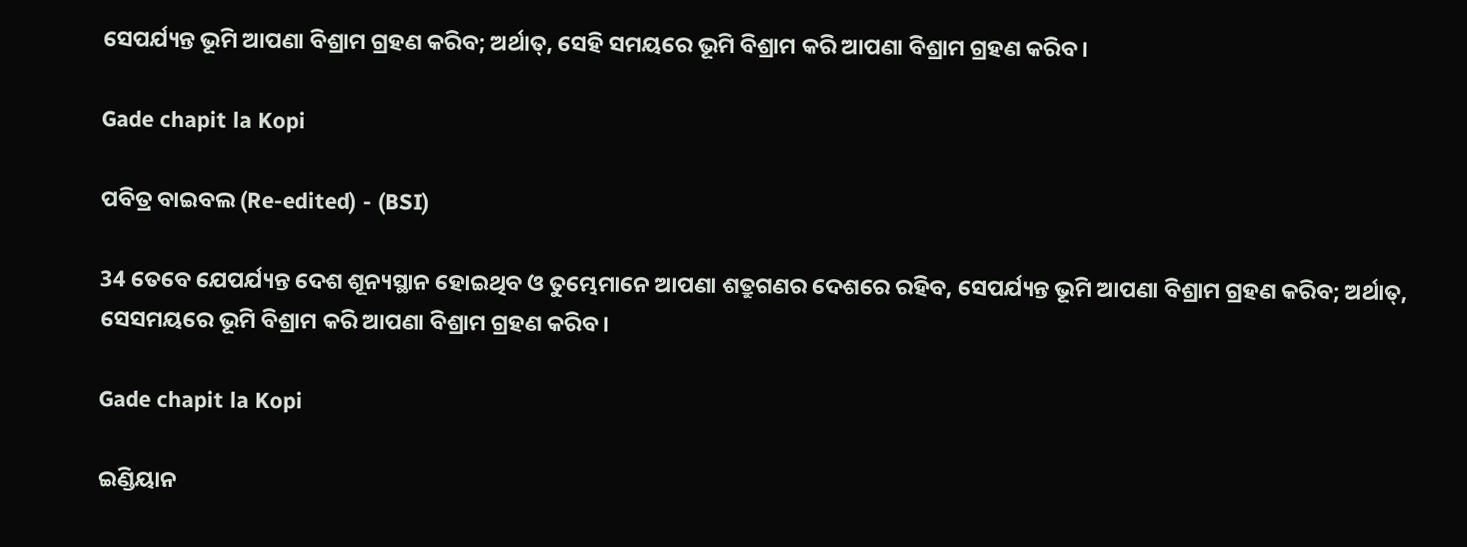ସେପର୍ଯ୍ୟନ୍ତ ଭୂମି ଆପଣା ବିଶ୍ରାମ ଗ୍ରହଣ କରିବ; ଅର୍ଥାତ୍‍, ସେହି ସମୟରେ ଭୂମି ବିଶ୍ରାମ କରି ଆପଣା ବିଶ୍ରାମ ଗ୍ରହଣ କରିବ।

Gade chapit la Kopi

ପବିତ୍ର ବାଇବଲ (Re-edited) - (BSI)

34 ତେବେ ଯେପର୍ଯ୍ୟନ୍ତ ଦେଶ ଶୂନ୍ୟସ୍ଥାନ ହୋଇଥିବ ଓ ତୁମ୍ଭେମାନେ ଆପଣା ଶତ୍ରୁଗଣର ଦେଶରେ ରହିବ, ସେପର୍ଯ୍ୟନ୍ତ ଭୂମି ଆପଣା ବିଶ୍ରାମ ଗ୍ରହଣ କରିବ; ଅର୍ଥାତ୍, ସେସମୟରେ ଭୂମି ବିଶ୍ରାମ କରି ଆପଣା ବିଶ୍ରାମ ଗ୍ରହଣ କରିବ।

Gade chapit la Kopi

ଇଣ୍ଡିୟାନ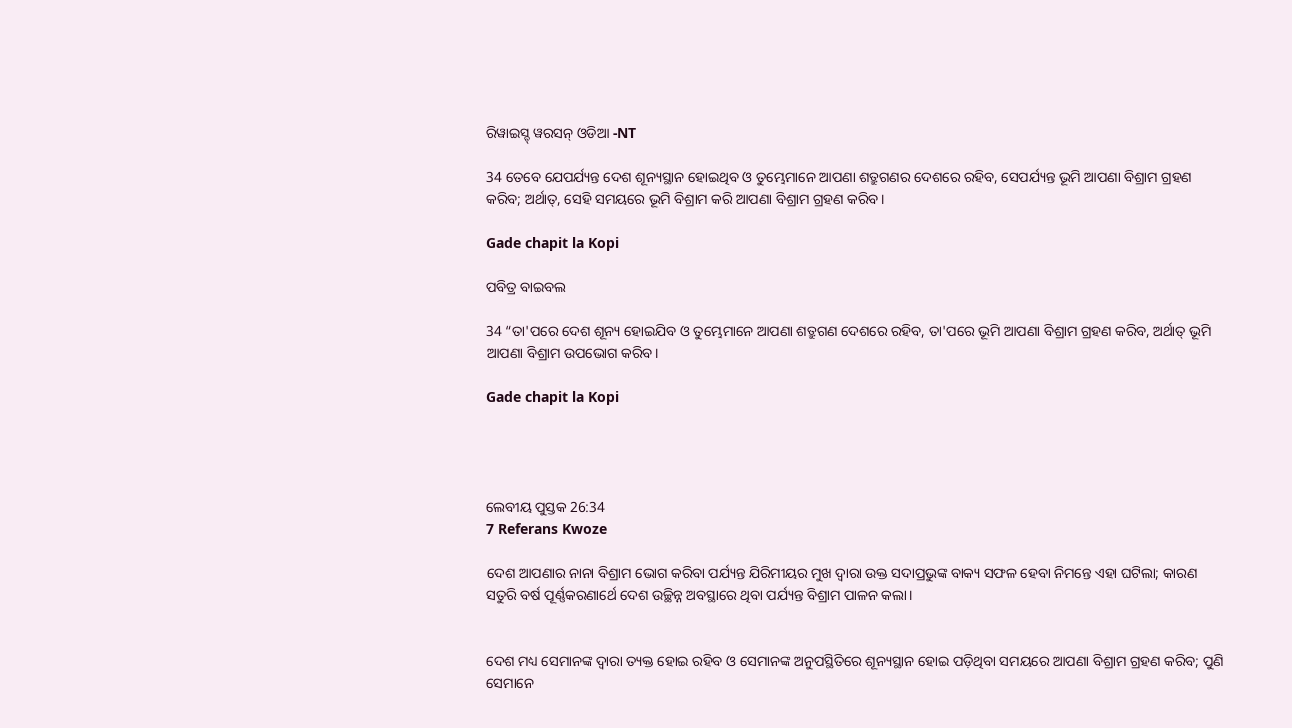ରିୱାଇସ୍ଡ୍ ୱରସନ୍ ଓଡିଆ -NT

34 ତେବେ ଯେପର୍ଯ୍ୟନ୍ତ ଦେଶ ଶୂନ୍ୟସ୍ଥାନ ହୋଇଥିବ ଓ ତୁମ୍ଭେମାନେ ଆପଣା ଶତ୍ରୁଗଣର ଦେଶରେ ରହିବ, ସେପର୍ଯ୍ୟନ୍ତ ଭୂମି ଆପଣା ବିଶ୍ରାମ ଗ୍ରହଣ କରିବ; ଅର୍ଥାତ୍‍, ସେହି ସମୟରେ ଭୂମି ବିଶ୍ରାମ କରି ଆପଣା ବିଶ୍ରାମ ଗ୍ରହଣ କରିବ।

Gade chapit la Kopi

ପବିତ୍ର ବାଇବଲ

34 “ତା'ପରେ ଦେଶ ଶୂନ୍ୟ ହୋଇଯିବ ଓ ତୁମ୍ଭେମାନେ ଆପଣା ଶତ୍ରୁଗଣ ଦେଶରେ ରହିବ, ତା'ପରେ ଭୂମି ଆପଣା ବିଶ୍ରାମ ଗ୍ରହଣ କରିବ, ଅର୍ଥାତ୍ ଭୂମି ଆପଣା ବିଶ୍ରାମ ଉପଭୋଗ କରିବ।

Gade chapit la Kopi




ଲେବୀୟ ପୁସ୍ତକ 26:34
7 Referans Kwoze

ଦେଶ ଆପଣାର ନାନା ବିଶ୍ରାମ ଭୋଗ କରିବା ପର୍ଯ୍ୟନ୍ତ ଯିରିମୀୟର ମୁଖ ଦ୍ୱାରା ଉକ୍ତ ସଦାପ୍ରଭୁଙ୍କ ବାକ୍ୟ ସଫଳ ହେବା ନିମନ୍ତେ ଏହା ଘଟିଲା; କାରଣ ସତୁରି ବର୍ଷ ପୂର୍ଣ୍ଣକରଣାର୍ଥେ ଦେଶ ଉଚ୍ଛିନ୍ନ ଅବସ୍ଥାରେ ଥିବା ପର୍ଯ୍ୟନ୍ତ ବିଶ୍ରାମ ପାଳନ କଲା।


ଦେଶ ମଧ୍ୟ ସେମାନଙ୍କ ଦ୍ୱାରା ତ୍ୟକ୍ତ ହୋଇ ରହିବ ଓ ସେମାନଙ୍କ ଅନୁପସ୍ଥିତିରେ ଶୂନ୍ୟସ୍ଥାନ ହୋଇ ପଡ଼ିଥିବା ସମୟରେ ଆପଣା ବିଶ୍ରାମ ଗ୍ରହଣ କରିବ; ପୁଣି ସେମାନେ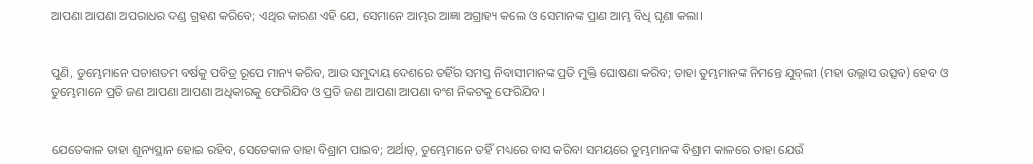ଆପଣା ଆପଣା ଅପରାଧର ଦଣ୍ଡ ଗ୍ରହଣ କରିବେ; ଏଥିର କାରଣ ଏହି ଯେ, ସେମାନେ ଆମ୍ଭର ଆଜ୍ଞା ଅଗ୍ରାହ୍ୟ କଲେ ଓ ସେମାନଙ୍କ ପ୍ରାଣ ଆମ୍ଭ ବିଧି ଘୃଣା କଲା।


ପୁଣି, ତୁମ୍ଭେମାନେ ପଚାଶତମ ବର୍ଷକୁ ପବିତ୍ର ରୂପେ ମାନ୍ୟ କରିବ, ଆଉ ସମୁଦାୟ ଦେଶରେ ତହିଁର ସମସ୍ତ ନିବାସୀମାନଙ୍କ ପ୍ରତି ମୁକ୍ତି ଘୋଷଣା କରିବ; ତାହା ତୁମ୍ଭମାନଙ୍କ ନିମନ୍ତେ ଯୁବ୍‍ଲୀ (ମହା ଉଲ୍ଲାସ ଉତ୍ସବ) ହେବ ଓ ତୁମ୍ଭେମାନେ ପ୍ରତି ଜଣ ଆପଣା ଆପଣା ଅଧିକାରକୁ ଫେରିଯିବ ଓ ପ୍ରତି ଜଣ ଆପଣା ଆପଣା ବଂଶ ନିକଟକୁ ଫେରିଯିବ।


ଯେତେକାଳ ତାହା ଶୂନ୍ୟସ୍ଥାନ ହୋଇ ରହିବ, ସେତେକାଳ ତାହା ବିଶ୍ରାମ ପାଇବ; ଅର୍ଥାତ୍‍, ତୁମ୍ଭେମାନେ ତହିଁ ମଧ୍ୟରେ ବାସ କରିବା ସମୟରେ ତୁମ୍ଭମାନଙ୍କ ବିଶ୍ରାମ କାଳରେ ତାହା ଯେଉଁ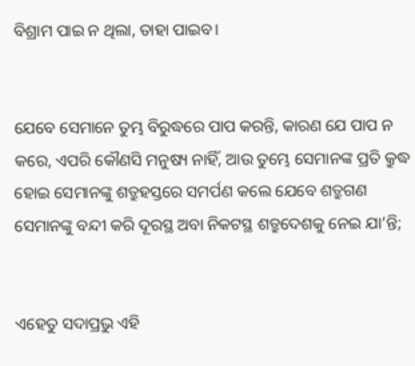ବିଶ୍ରାମ ପାଇ ନ ଥିଲା, ତାହା ପାଇବ।


ଯେବେ ସେମାନେ ତୁମ୍ଭ ବିରୁଦ୍ଧରେ ପାପ କରନ୍ତି, କାରଣ ଯେ ପାପ ନ କରେ, ଏପରି କୌଣସି ମନୁଷ୍ୟ ନାହିଁ, ଆଉ ତୁମ୍ଭେ ସେମାନଙ୍କ ପ୍ରତି କ୍ରୁଦ୍ଧ ହୋଇ ସେମାନଙ୍କୁ ଶତ୍ରୁହସ୍ତରେ ସମର୍ପଣ କଲେ ଯେବେ ଶତ୍ରୁଗଣ ସେମାନଙ୍କୁ ବନ୍ଦୀ କରି ଦୂରସ୍ଥ ଅବା ନିକଟସ୍ଥ ଶତ୍ରୁଦେଶକୁ ନେଇ ଯା’ନ୍ତି;


ଏହେତୁ ସଦାପ୍ରଭୁ ଏହି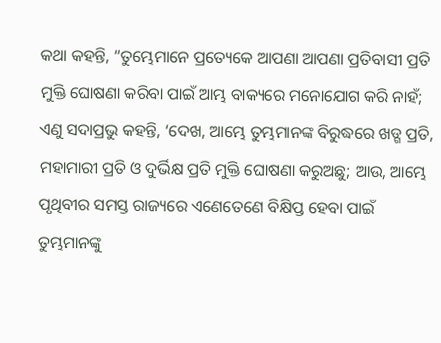କଥା କହନ୍ତି, “ତୁମ୍ଭେମାନେ ପ୍ରତ୍ୟେକେ ଆପଣା ଆପଣା ପ୍ରତିବାସୀ ପ୍ରତି ମୁକ୍ତି ଘୋଷଣା କରିବା ପାଇଁ ଆମ୍ଭ ବାକ୍ୟରେ ମନୋଯୋଗ କରି ନାହଁ; ଏଣୁ ସଦାପ୍ରଭୁ କହନ୍ତି, ‘ଦେଖ, ଆମ୍ଭେ ତୁମ୍ଭମାନଙ୍କ ବିରୁଦ୍ଧରେ ଖଡ୍ଗ ପ୍ରତି, ମହାମାରୀ ପ୍ରତି ଓ ଦୁର୍ଭିକ୍ଷ ପ୍ରତି ମୁକ୍ତି ଘୋଷଣା କରୁଅଛୁ; ଆଉ, ଆମ୍ଭେ ପୃଥିବୀର ସମସ୍ତ ରାଜ୍ୟରେ ଏଣେତେଣେ ବିକ୍ଷିପ୍ତ ହେବା ପାଇଁ ତୁମ୍ଭମାନଙ୍କୁ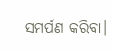ସମର୍ପଣ କରିବା।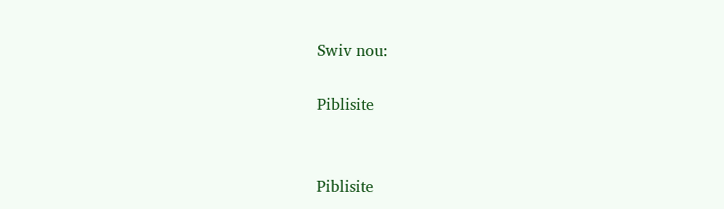Swiv nou:

Piblisite


Piblisite